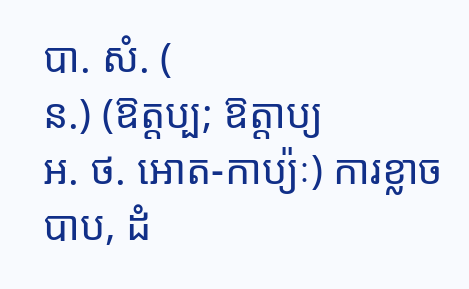បា. សំ. (
ន.) (ឱត្តប្ប; ឱត្តាប្យ
អ. ថ. អោត-កាប្យ៉ៈ) ការខ្លាចបាប, ដំ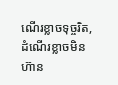ណើរខ្លាចទុច្ចរិត, ដំណើរខ្លាចមិនហ៊ាន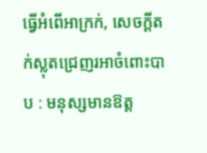ធ្វើអំពើអាក្រក់, សេចក្ដីតក់ស្លុតជ្រេញរអាចំពោះបាប : មនុស្សមានឱត្ត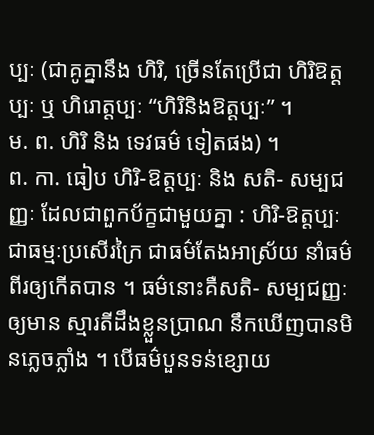ប្បៈ (ជាគូគ្នានឹង ហិរិ, ច្រើនតែប្រើជា ហិរិឱត្តប្បៈ ឬ ហិរោត្តប្បៈ “ហិរិនិងឱត្តប្បៈ” ។
ម. ព. ហិរិ និង ទេវធម៌ ទៀតផង) ។
ព. កា. ធៀប ហិរិ-ឱត្តប្បៈ និង សតិ- សម្បជញ្ញៈ ដែលជាពួកប័ក្ខជាមួយគ្នា : ហិរិ-ឱត្តប្បៈ ជាធម្មៈប្រសើរក្រៃ ជាធម៌តែងអាស្រ័យ នាំធម៌ពីរឲ្យកើតបាន ។ ធម៌នោះគឺសតិ- សម្បជញ្ញៈឲ្យមាន ស្មារតីដឹងខ្លួនប្រាណ នឹកឃើញបានមិនភ្លេចភ្លាំង ។ បើធម៌បួនទន់ខ្សោយ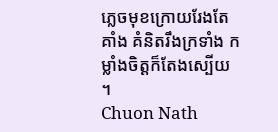ភ្លេចមុខក្រោយរែងតែគាំង គំនិតរឹងក្រទាំង កម្លាំងចិត្តក៏តែងស្បើយ ។
Chuon Nath